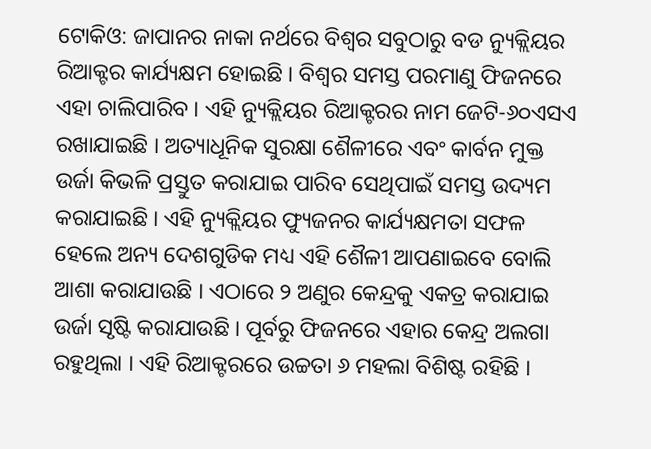ଟୋକିଓ: ଜାପାନର ନାକା ନର୍ଥରେ ବିଶ୍ୱର ସବୁଠାରୁ ବଡ ନ୍ୟୁକ୍ଲିୟର ରିଆକ୍ଟର କାର୍ଯ୍ୟକ୍ଷମ ହୋଇଛି । ବିଶ୍ୱର ସମସ୍ତ ପରମାଣୁ ଫିଜନରେ ଏହା ଚାଲିପାରିବ । ଏହି ନ୍ୟୁକ୍ଲିୟର ରିଆକ୍ଟରର ନାମ ଜେଟି-୬୦ଏସଏ ରଖାଯାଇଛି । ଅତ୍ୟାଧୂନିକ ସୁରକ୍ଷା ଶୈଳୀରେ ଏବଂ କାର୍ବନ ମୁକ୍ତ ଉର୍ଜା କିଭଳି ପ୍ରସ୍ତୁତ କରାଯାଇ ପାରିବ ସେଥିପାଇଁ ସମସ୍ତ ଉଦ୍ୟମ କରାଯାଇଛି । ଏହି ନ୍ୟୁକ୍ଲିୟର ଫ୍ୟୁଜନର କାର୍ଯ୍ୟକ୍ଷମତା ସଫଳ ହେଲେ ଅନ୍ୟ ଦେଶଗୁଡିକ ମଧ୍ୟ ଏହି ଶୈଳୀ ଆପଣାଇବେ ବୋଲି ଆଶା କରାଯାଉଛି । ଏଠାରେ ୨ ଅଣୁର କେନ୍ଦ୍ରକୁ ଏକତ୍ର କରାଯାଇ ଉର୍ଜା ସୃଷ୍ଟି କରାଯାଉଛି । ପୂର୍ବରୁ ଫିଜନରେ ଏହାର କେନ୍ଦ୍ର ଅଲଗା ରହୁଥିଲା । ଏହି ରିଆକ୍ଟରରେ ଉଚ୍ଚତା ୬ ମହଲା ବିଶିଷ୍ଟ ରହିଛି ।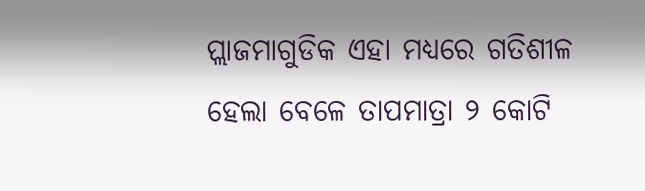ପ୍ଲାଜମାଗୁଡିକ ଏହା ମଧ୍ୟରେ ଗତିଶୀଳ ହେଲା ବେଳେ ତାପମାତ୍ରା ୨ କୋଟି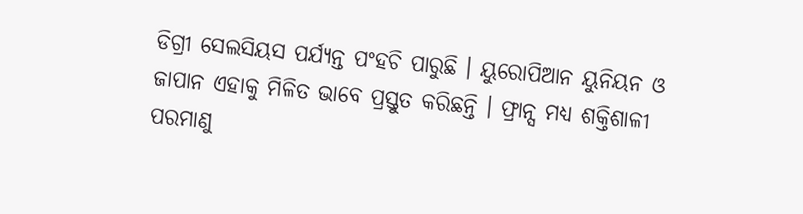ଡିଗ୍ରୀ ସେଲସିୟସ ପର୍ଯ୍ୟନ୍ତ ପଂହଚି ପାରୁଛି । ୟୁରୋପିଆନ ୟୁନିୟନ ଓ ଜାପାନ ଏହାକୁ ମିଳିତ ଭାବେ ପ୍ରସ୍ତୁତ କରିଛନ୍ତି । ଫ୍ରାନ୍ସ ମଧ୍ୟ ଶକ୍ତିଶାଳୀ ପରମାଣୁ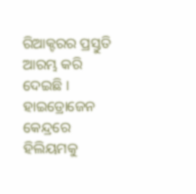ରିଆକ୍ଟରର ପ୍ରସ୍ତୁତି ଆରମ୍ଭ କରି ଦେଇଛି । ହାଇଡ୍ରୋଜେନ କେନ୍ଦ୍ରରେ ହିଲିୟମକୁ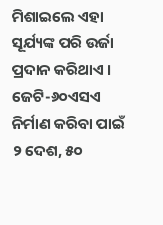ମିଶାଇଲେ ଏହା ସୂର୍ଯ୍ୟଙ୍କ ପରି ଉର୍ଜା ପ୍ରଦାନ କରିଥାଏ । ଜେଟି-୬୦ଏସଏ ନିର୍ମାଣ କରିବା ପାଇଁ ୨ ଦେଶ, ୫୦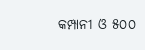କମ୍ପାନୀ ଓ ୫୦୦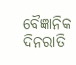ବୈଜ୍ଞାନିକ ଦିନରାତି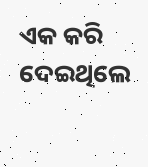ଏକ କରି ଦେଇଥିଲେ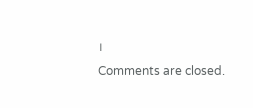।
Comments are closed.